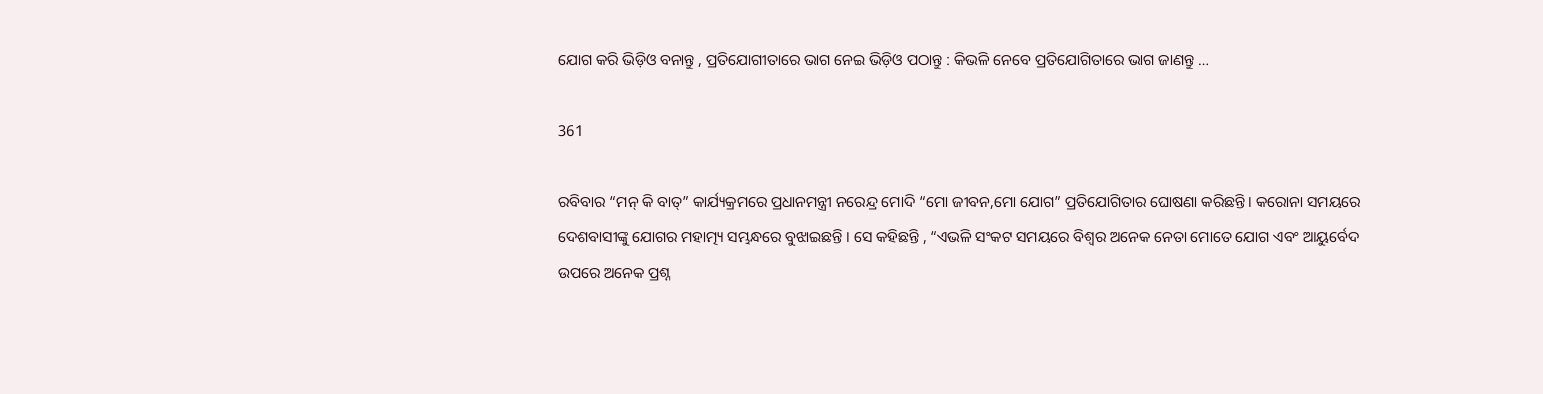ଯୋଗ କରି ଭିଡ଼ିଓ ବନାନ୍ତୁ , ପ୍ରତିଯୋଗୀତାରେ ଭାଗ ନେଇ ଭିଡ଼ିଓ ପଠାନ୍ତୁ : କିଭଳି ନେବେ ପ୍ରତିଯୋଗିତାରେ ଭାଗ ଜାଣନ୍ତୁ …

361

ରବିବାର “ମନ୍ କି ବାତ୍” କାର୍ଯ୍ୟକ୍ରମରେ ପ୍ରଧାନମନ୍ତ୍ରୀ ନରେନ୍ଦ୍ର ମୋଦି “ମୋ ଜୀବନ,ମୋ ଯୋଗ” ପ୍ରତିଯୋଗିତାର ଘୋଷଣା କରିଛନ୍ତି । କରୋନା ସମୟରେ ଦେଶବାସୀଙ୍କୁ ଯୋଗର ମହାତ୍ମ୍ୟ ସମ୍ଭନ୍ଧରେ ବୁଝାଇଛନ୍ତି । ସେ କହିଛନ୍ତି , “ଏଭଳି ସଂକଟ ସମୟରେ ବିଶ୍ୱର ଅନେକ ନେତା ମୋତେ ଯୋଗ ଏବଂ ଆୟୁର୍ବେଦ ଉପରେ ଅନେକ ପ୍ରଶ୍ନ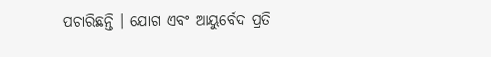ପଚାରିଛନ୍ତି । ଯୋଗ ଏବଂ ଆୟୁର୍ବେଦ ପ୍ରତି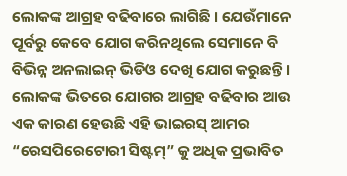ଲୋକଙ୍କ ଆଗ୍ରହ ବଢିବାରେ ଲାଗିଛି । ଯେଉଁମାନେ ପୂର୍ବରୁ କେବେ ଯୋଗ କରିନଥିଲେ ସେମାନେ ବି ବିଭିନ୍ନ ଅନଲାଇନ୍ ଭିଡିଓ ଦେଖି ଯୋଗ କରୁଛନ୍ତି । ଲୋକଙ୍କ ଭିତରେ ଯୋଗର ଆଗ୍ରହ ବଢିବାର ଆଉ ଏକ କାରଣ ହେଉଛି ଏହି ଭାଇରସ୍ ଆମର “ରେସପିରେଟୋରୀ ସିଷ୍ଟମ୍” କୁ ଅଧିକ ପ୍ରଭାବିତ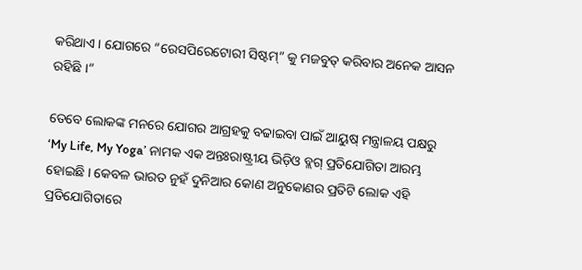କରିଥାଏ । ଯୋଗରେ “ରେସପିରେଟୋରୀ ସିଷ୍ଟମ୍” କୁ ମଜବୁତ୍ କରିବାର ଅନେକ ଆସନ ରହିଛି ।”

ତେବେ ଲୋକଙ୍କ ମନରେ ଯୋଗର ଆଗ୍ରହକୁ ବଢାଇବା ପାଇଁ ଆୟୁଷ୍ ମନ୍ତ୍ରାଳୟ ପକ୍ଷରୁ ‘My Life, My Yoga’ ନାମକ ଏକ ଅନ୍ତଃରାଷ୍ଟ୍ରୀୟ ଭିଡ଼ିଓ ବ୍ଲଗ୍ ପ୍ରତିଯୋଗିତା ଆରମ୍ଭ ହୋଇଛି । କେବଳ ଭାରତ ନୁହଁ ଦୁନିଆର କୋଣ ଅନୁକୋଣର ପ୍ରତିଟି ଲୋକ ଏହି ପ୍ରତିଯୋଗିତାରେ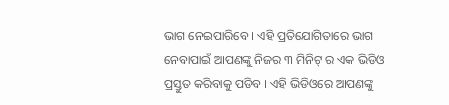ଭାଗ ନେଇପାରିବେ । ଏହି ପ୍ରତିଯୋଗିତାରେ ଭାଗ ନେବାପାଇଁ ଆପଣଙ୍କୁ ନିଜର ୩ ମିନିଟ୍ ର ଏକ ଭିଡିଓ ପ୍ରସ୍ତୁତ କରିବାକୁ ପଡିବ । ଏହି ଭିଡିଓରେ ଆପଣଙ୍କୁ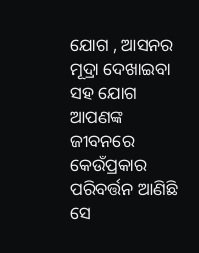ଯୋଗ , ଆସନର ମୂଦ୍ରା ଦେଖାଇବା ସହ ଯୋଗ ଆପଣଙ୍କ ଜୀବନରେ କେଉଁପ୍ରକାର ପରିବର୍ତ୍ତନ ଆଣିଛି ସେ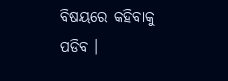ବିଷୟରେ କହିବାକୁ ପଡିବ ।